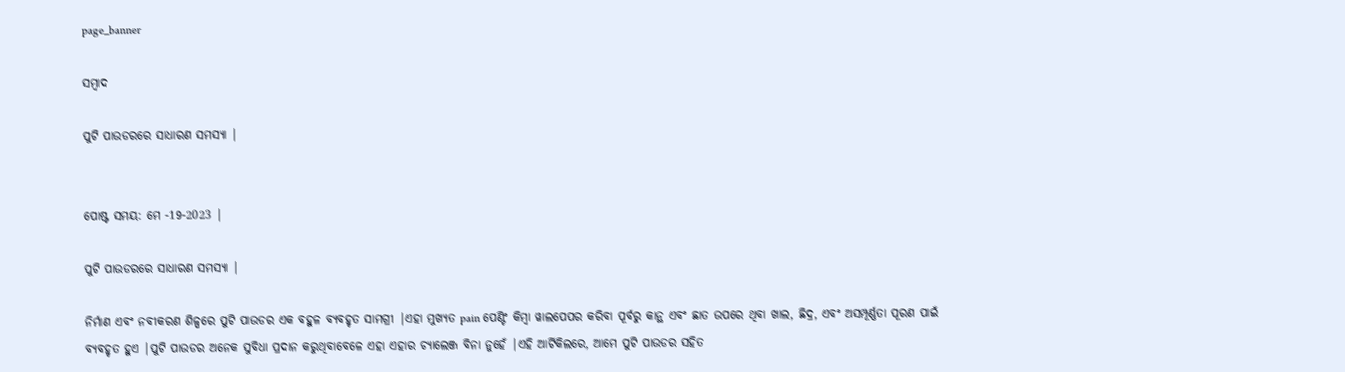page_banner

ସମ୍ବାଦ

ପୁଟି ପାଉଡରରେ ସାଧାରଣ ସମସ୍ୟା |


ପୋଷ୍ଟ ସମୟ: ମେ -19-2023 |

ପୁଟି ପାଉଡରରେ ସାଧାରଣ ସମସ୍ୟା |

ନିର୍ମାଣ ଏବଂ ନବୀକରଣ ଶିଳ୍ପରେ ପୁଟି ପାଉଡର ଏକ ବହୁଳ ବ୍ୟବହୃତ ସାମଗ୍ରୀ |ଏହା ମୁଖ୍ୟତ pain ପେଣ୍ଟିଂ କିମ୍ବା ୱାଲପେପର କରିବା ପୂର୍ବରୁ କାନ୍ଥ ଏବଂ ଛାତ ଉପରେ ଥିବା ଖାଲ, ଛିଦ୍ର, ଏବଂ ଅସମ୍ପୂର୍ଣ୍ଣତା ପୂରଣ ପାଇଁ ବ୍ୟବହୃତ ହୁଏ |ପୁଟି ପାଉଡର ଅନେକ ସୁବିଧା ପ୍ରଦାନ କରୁଥିବାବେଳେ ଏହା ଏହାର ଚ୍ୟାଲେଞ୍ଜ ବିନା ନୁହେଁ |ଏହି ଆର୍ଟିକିଲରେ, ଆମେ ପୁଟି ପାଉଡର ସହିତ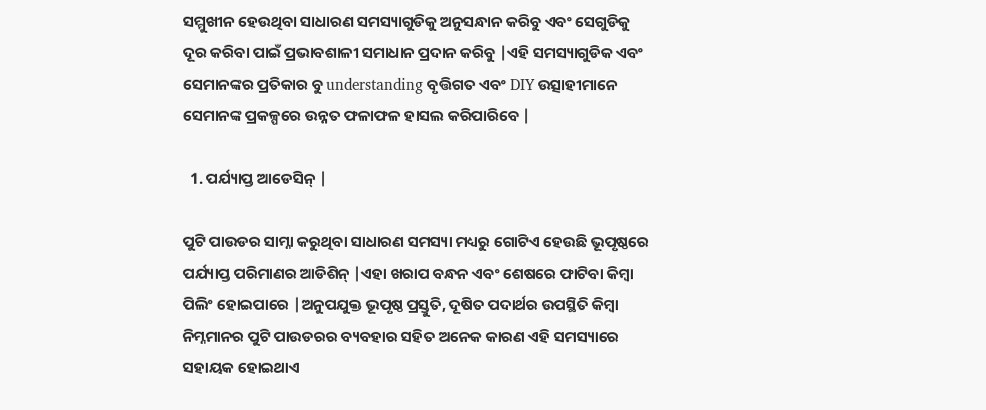ସମ୍ମୁଖୀନ ହେଉଥିବା ସାଧାରଣ ସମସ୍ୟାଗୁଡିକୁ ଅନୁସନ୍ଧାନ କରିବୁ ଏବଂ ସେଗୁଡିକୁ ଦୂର କରିବା ପାଇଁ ପ୍ରଭାବଶାଳୀ ସମାଧାନ ପ୍ରଦାନ କରିବୁ |ଏହି ସମସ୍ୟାଗୁଡିକ ଏବଂ ସେମାନଙ୍କର ପ୍ରତିକାର ବୁ understanding ବୃତ୍ତିଗତ ଏବଂ DIY ଉତ୍ସାହୀମାନେ ସେମାନଙ୍କ ପ୍ରକଳ୍ପରେ ଉନ୍ନତ ଫଳାଫଳ ହାସଲ କରିପାରିବେ |

  1. ପର୍ଯ୍ୟାପ୍ତ ଆଡେସିନ୍ |

ପୁଟି ପାଉଡର ସାମ୍ନା କରୁଥିବା ସାଧାରଣ ସମସ୍ୟା ମଧ୍ୟରୁ ଗୋଟିଏ ହେଉଛି ଭୂପୃଷ୍ଠରେ ପର୍ଯ୍ୟାପ୍ତ ପରିମାଣର ଆଡିଶିନ୍ |ଏହା ଖରାପ ବନ୍ଧନ ଏବଂ ଶେଷରେ ଫାଟିବା କିମ୍ବା ପିଲିଂ ହୋଇପାରେ |ଅନୁପଯୁକ୍ତ ଭୂପୃଷ୍ଠ ପ୍ରସ୍ତୁତି, ଦୂଷିତ ପଦାର୍ଥର ଉପସ୍ଥିତି କିମ୍ବା ନିମ୍ନମାନର ପୁଟି ପାଉଡରର ବ୍ୟବହାର ସହିତ ଅନେକ କାରଣ ଏହି ସମସ୍ୟାରେ ସହାୟକ ହୋଇଥାଏ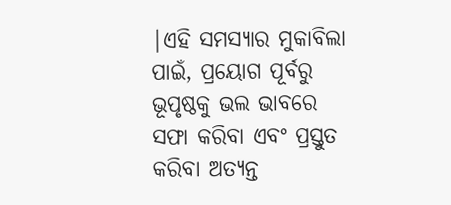|ଏହି ସମସ୍ୟାର ମୁକାବିଲା ପାଇଁ, ପ୍ରୟୋଗ ପୂର୍ବରୁ ଭୂପୃଷ୍ଠକୁ ଭଲ ଭାବରେ ସଫା କରିବା ଏବଂ ପ୍ରସ୍ତୁତ କରିବା ଅତ୍ୟନ୍ତ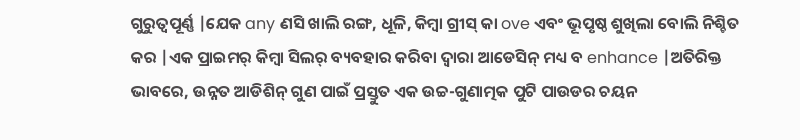ଗୁରୁତ୍ୱପୂର୍ଣ୍ଣ |ଯେକ any ଣସି ଖାଲି ରଙ୍ଗ, ଧୂଳି, କିମ୍ବା ଗ୍ରୀସ୍ କା ove ଏବଂ ଭୂପୃଷ୍ଠ ଶୁଖିଲା ବୋଲି ନିଶ୍ଚିତ କର |ଏକ ପ୍ରାଇମର୍ କିମ୍ବା ସିଲର୍ ବ୍ୟବହାର କରିବା ଦ୍ୱାରା ଆଡେସିନ୍ ମଧ୍ୟ ବ enhance |ଅତିରିକ୍ତ ଭାବରେ, ଉନ୍ନତ ଆଡିଶିନ୍ ଗୁଣ ପାଇଁ ପ୍ରସ୍ତୁତ ଏକ ଉଚ୍ଚ-ଗୁଣାତ୍ମକ ପୁଟି ପାଉଡର ଚୟନ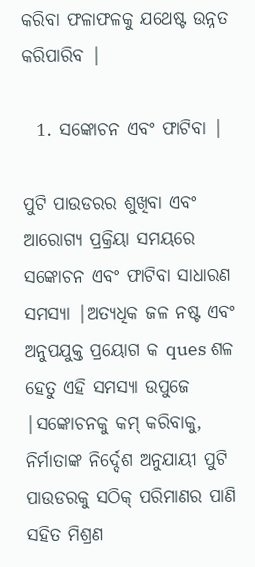କରିବା ଫଳାଫଳକୁ ଯଥେଷ୍ଟ ଉନ୍ନତ କରିପାରିବ |

  1. ସଙ୍କୋଚନ ଏବଂ ଫାଟିବା |

ପୁଟି ପାଉଡରର ଶୁଖିବା ଏବଂ ଆରୋଗ୍ୟ ପ୍ରକ୍ରିୟା ସମୟରେ ସଙ୍କୋଚନ ଏବଂ ଫାଟିବା ସାଧାରଣ ସମସ୍ୟା |ଅତ୍ୟଧିକ ଜଳ ନଷ୍ଟ ଏବଂ ଅନୁପଯୁକ୍ତ ପ୍ରୟୋଗ କ ques ଶଳ ହେତୁ ଏହି ସମସ୍ୟା ଉପୁଜେ |ସଙ୍କୋଚନକୁ କମ୍ କରିବାକୁ, ନିର୍ମାତାଙ୍କ ନିର୍ଦ୍ଦେଶ ଅନୁଯାୟୀ ପୁଟି ପାଉଡରକୁ ସଠିକ୍ ପରିମାଣର ପାଣି ସହିତ ମିଶ୍ରଣ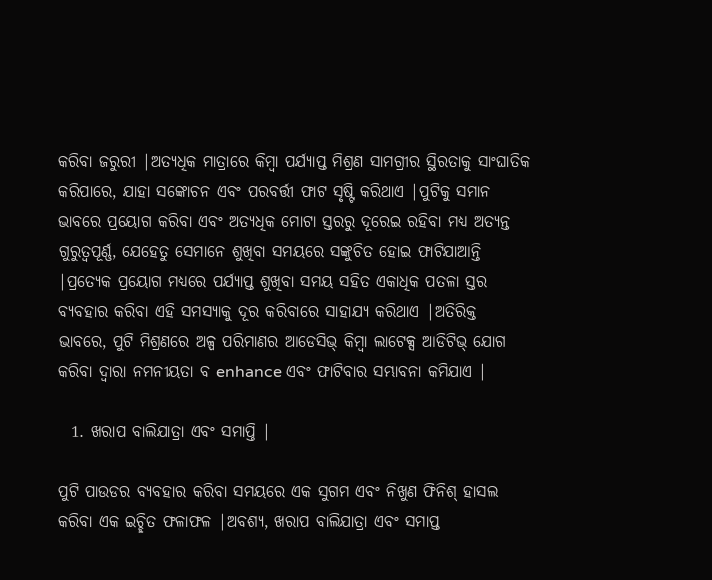କରିବା ଜରୁରୀ |ଅତ୍ୟଧିକ ମାତ୍ରାରେ କିମ୍ବା ପର୍ଯ୍ୟାପ୍ତ ମିଶ୍ରଣ ସାମଗ୍ରୀର ସ୍ଥିରତାକୁ ସାଂଘାତିକ କରିପାରେ, ଯାହା ସଙ୍କୋଚନ ଏବଂ ପରବର୍ତ୍ତୀ ଫାଟ ସୃଷ୍ଟି କରିଥାଏ |ପୁଟିକୁ ସମାନ ଭାବରେ ପ୍ରୟୋଗ କରିବା ଏବଂ ଅତ୍ୟଧିକ ମୋଟା ସ୍ତରରୁ ଦୂରେଇ ରହିବା ମଧ୍ୟ ଅତ୍ୟନ୍ତ ଗୁରୁତ୍ୱପୂର୍ଣ୍ଣ, ଯେହେତୁ ସେମାନେ ଶୁଖିବା ସମୟରେ ସଙ୍କୁଚିତ ହୋଇ ଫାଟିଯାଆନ୍ତି |ପ୍ରତ୍ୟେକ ପ୍ରୟୋଗ ମଧ୍ୟରେ ପର୍ଯ୍ୟାପ୍ତ ଶୁଖିବା ସମୟ ସହିତ ଏକାଧିକ ପତଳା ସ୍ତର ବ୍ୟବହାର କରିବା ଏହି ସମସ୍ୟାକୁ ଦୂର କରିବାରେ ସାହାଯ୍ୟ କରିଥାଏ |ଅତିରିକ୍ତ ଭାବରେ, ପୁଟି ମିଶ୍ରଣରେ ଅଳ୍ପ ପରିମାଣର ଆଡେସିଭ୍ କିମ୍ବା ଲାଟେକ୍ସ ଆଡିଟିଭ୍ ଯୋଗ କରିବା ଦ୍ୱାରା ନମନୀୟତା ବ enhance ଏବଂ ଫାଟିବାର ସମ୍ଭାବନା କମିଯାଏ |

  1. ଖରାପ ବାଲିଯାତ୍ରା ଏବଂ ସମାପ୍ତି |

ପୁଟି ପାଉଡର ବ୍ୟବହାର କରିବା ସମୟରେ ଏକ ସୁଗମ ଏବଂ ନିଖୁଣ ଫିନିଶ୍ ହାସଲ କରିବା ଏକ ଇଚ୍ଛିତ ଫଳାଫଳ |ଅବଶ୍ୟ, ଖରାପ ବାଲିଯାତ୍ରା ଏବଂ ସମାପ୍ତ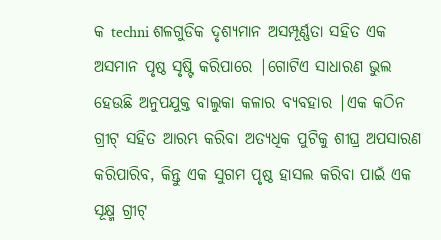କ techni ଶଳଗୁଡିକ ଦୃଶ୍ୟମାନ ଅସମ୍ପୂର୍ଣ୍ଣତା ସହିତ ଏକ ଅସମାନ ପୃଷ୍ଠ ସୃଷ୍ଟି କରିପାରେ |ଗୋଟିଏ ସାଧାରଣ ଭୁଲ ହେଉଛି ଅନୁପଯୁକ୍ତ ବାଲୁକା କଳାର ବ୍ୟବହାର |ଏକ କଠିନ ଗ୍ରୀଟ୍ ସହିତ ଆରମ୍ଭ କରିବା ଅତ୍ୟଧିକ ପୁଟିକୁ ଶୀଘ୍ର ଅପସାରଣ କରିପାରିବ, କିନ୍ତୁ ଏକ ସୁଗମ ପୃଷ୍ଠ ହାସଲ କରିବା ପାଇଁ ଏକ ସୂକ୍ଷ୍ମ ଗ୍ରୀଟ୍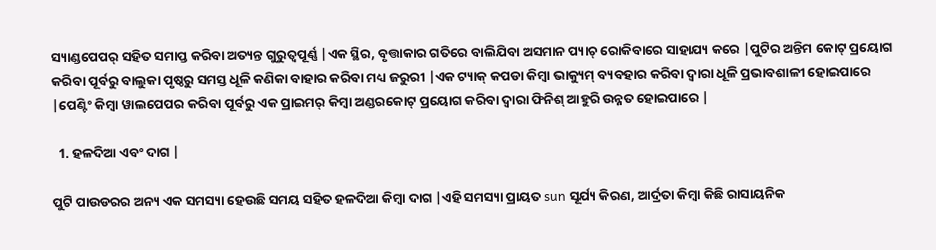ସ୍ୟାଣ୍ଡପେପର୍ ସହିତ ସମାପ୍ତ କରିବା ଅତ୍ୟନ୍ତ ଗୁରୁତ୍ୱପୂର୍ଣ୍ଣ |ଏକ ସ୍ଥିର, ବୃତ୍ତାକାର ଗତିରେ ବାଲିଯିବା ଅସମାନ ପ୍ୟାଚ୍ ରୋକିବାରେ ସାହାଯ୍ୟ କରେ |ପୁଟିର ଅନ୍ତିମ କୋଟ୍ ପ୍ରୟୋଗ କରିବା ପୂର୍ବରୁ ବାଲୁକା ପୃଷ୍ଠରୁ ସମସ୍ତ ଧୂଳି କଣିକା ବାହାର କରିବା ମଧ୍ୟ ଜରୁରୀ |ଏକ ଟ୍ୟାକ୍ କପଡା କିମ୍ବା ଭାକ୍ୟୁମ୍ ବ୍ୟବହାର କରିବା ଦ୍ୱାରା ଧୂଳି ପ୍ରଭାବଶାଳୀ ହୋଇପାରେ |ପେଣ୍ଟିଂ କିମ୍ବା ୱାଲପେପର କରିବା ପୂର୍ବରୁ ଏକ ପ୍ରାଇମର୍ କିମ୍ବା ଅଣ୍ଡରକୋଟ୍ ପ୍ରୟୋଗ କରିବା ଦ୍ୱାରା ଫିନିଶ୍ ଆହୁରି ଉନ୍ନତ ହୋଇପାରେ |

  1. ହଳଦିଆ ଏବଂ ଦାଗ |

ପୁଟି ପାଉଡରର ଅନ୍ୟ ଏକ ସମସ୍ୟା ହେଉଛି ସମୟ ସହିତ ହଳଦିଆ କିମ୍ବା ଦାଗ |ଏହି ସମସ୍ୟା ପ୍ରାୟତ sun ସୂର୍ଯ୍ୟ କିରଣ, ଆର୍ଦ୍ରତା କିମ୍ବା କିଛି ରାସାୟନିକ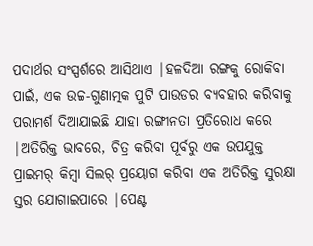ପଦାର୍ଥର ସଂସ୍ପର୍ଶରେ ଆସିଥାଏ |ହଳଦିଆ ରଙ୍ଗକୁ ରୋକିବା ପାଇଁ, ଏକ ଉଚ୍ଚ-ଗୁଣାତ୍ମକ ପୁଟି ପାଉଡର ବ୍ୟବହାର କରିବାକୁ ପରାମର୍ଶ ଦିଆଯାଇଛି ଯାହା ରଙ୍ଗୀନତା ପ୍ରତିରୋଧ କରେ |ଅତିରିକ୍ତ ଭାବରେ, ଚିତ୍ର କରିବା ପୂର୍ବରୁ ଏକ ଉପଯୁକ୍ତ ପ୍ରାଇମର୍ କିମ୍ବା ସିଲର୍ ପ୍ରୟୋଗ କରିବା ଏକ ଅତିରିକ୍ତ ସୁରକ୍ଷା ସ୍ତର ଯୋଗାଇପାରେ |ପେଣ୍ଟ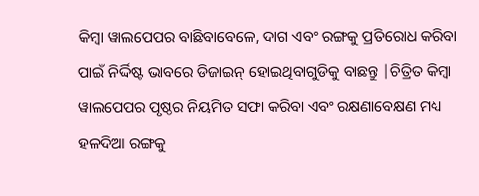କିମ୍ବା ୱାଲପେପର ବାଛିବାବେଳେ, ଦାଗ ଏବଂ ରଙ୍ଗକୁ ପ୍ରତିରୋଧ କରିବା ପାଇଁ ନିର୍ଦ୍ଦିଷ୍ଟ ଭାବରେ ଡିଜାଇନ୍ ହୋଇଥିବାଗୁଡିକୁ ବାଛନ୍ତୁ |ଚିତ୍ରିତ କିମ୍ବା ୱାଲପେପର ପୃଷ୍ଠର ନିୟମିତ ସଫା କରିବା ଏବଂ ରକ୍ଷଣାବେକ୍ଷଣ ମଧ୍ୟ ହଳଦିଆ ରଙ୍ଗକୁ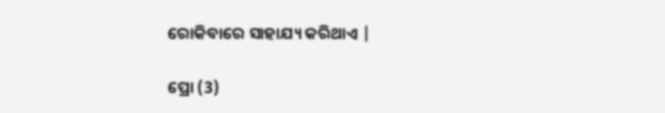ରୋକିବାରେ ସାହାଯ୍ୟ କରିଥାଏ |

ପ୍ରୋ (3)